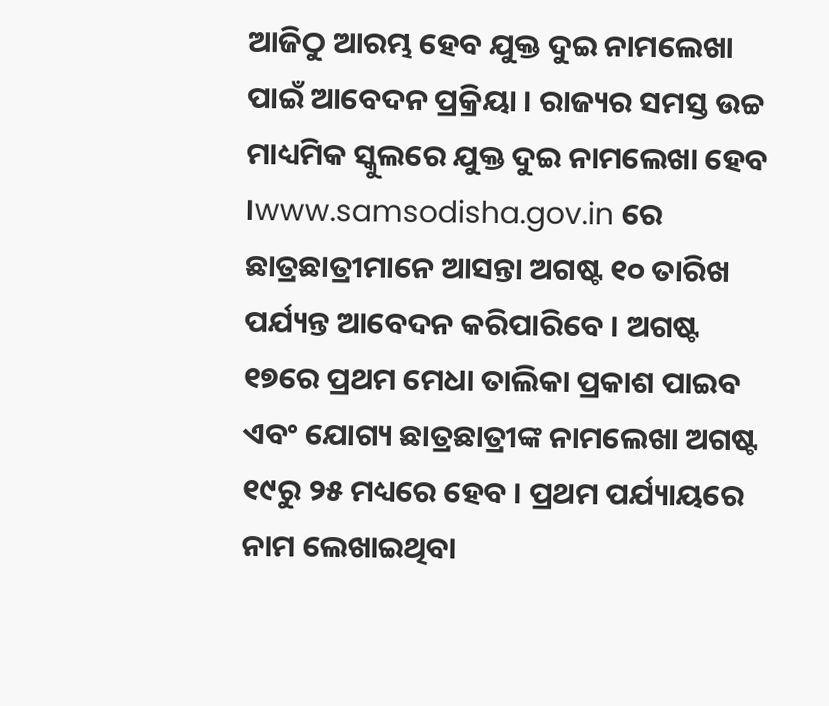ଆଜିଠୁ ଆରମ୍ଭ ହେବ ଯୁକ୍ତ ଦୁଇ ନାମଲେଖା ପାଇଁ ଆବେଦନ ପ୍ରକ୍ରିୟା । ରାଜ୍ୟର ସମସ୍ତ ଉଚ୍ଚ ମାଧ୍ୟମିକ ସ୍କୁଲରେ ଯୁକ୍ତ ଦୁଇ ନାମଲେଖା ହେବ ।www.samsodisha.gov.in ରେ ଛାତ୍ରଛାତ୍ରୀମାନେ ଆସନ୍ତା ଅଗଷ୍ଟ ୧୦ ତାରିଖ ପର୍ଯ୍ୟନ୍ତ ଆବେଦନ କରିପାରିବେ । ଅଗଷ୍ଟ ୧୭ରେ ପ୍ରଥମ ମେଧା ତାଲିକା ପ୍ରକାଶ ପାଇବ ଏବଂ ଯୋଗ୍ୟ ଛାତ୍ରଛାତ୍ରୀଙ୍କ ନାମଲେଖା ଅଗଷ୍ଟ ୧୯ରୁ ୨୫ ମଧ୍ୟରେ ହେବ । ପ୍ରଥମ ପର୍ଯ୍ୟାୟରେ ନାମ ଲେଖାଇଥିବା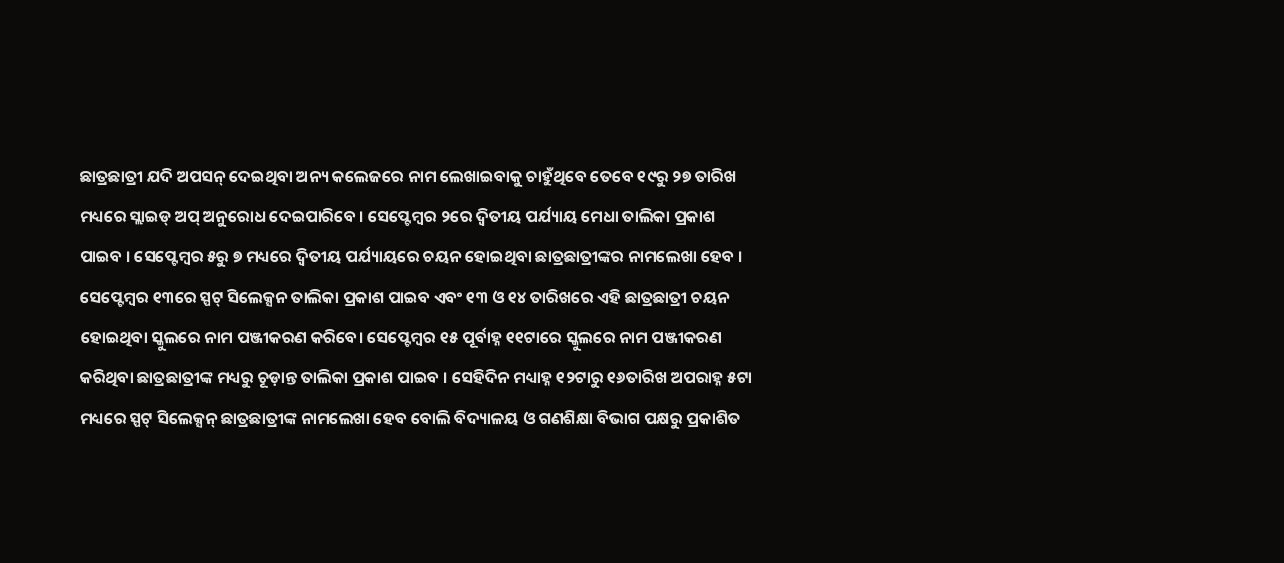ଛାତ୍ରଛାତ୍ରୀ ଯଦି ଅପସନ୍ ଦେଇଥିବା ଅନ୍ୟ କଲେଜରେ ନାମ ଲେଖାଇବାକୁ ଚାହୁଁଥିବେ ତେବେ ୧୯ରୁ ୨୭ ତାରିଖ ମଧ୍ୟରେ ସ୍ଲାଇଡ୍ ଅପ୍ ଅନୁରୋଧ ଦେଇପାରିବେ । ସେପ୍ଟେମ୍ବର ୨ରେ ଦ୍ୱିତୀୟ ପର୍ଯ୍ୟାୟ ମେଧା ତାଲିକା ପ୍ରକାଶ ପାଇବ । ସେପ୍ଟେମ୍ବର ୫ରୁ ୭ ମଧ୍ୟରେ ଦ୍ବିତୀୟ ପର୍ଯ୍ୟାୟରେ ଚୟନ ହୋଇଥିବା ଛାତ୍ରଛାତ୍ରୀଙ୍କର ନାମଲେଖା ହେବ । ସେପ୍ଟେମ୍ବର ୧୩ରେ ସ୍ପଟ୍ ସିଲେକ୍ସନ ତାଲିକା ପ୍ରକାଶ ପାଇବ ଏବଂ ୧୩ ଓ ୧୪ ତାରିଖରେ ଏହି ଛାତ୍ରଛାତ୍ରୀ ଚୟନ ହୋଇଥିବା ସ୍କୁଲରେ ନାମ ପଞ୍ଜୀକରଣ କରିବେ। ସେପ୍ଟେମ୍ବର ୧୫ ପୂର୍ବାହ୍ନ ୧୧ଟାରେ ସ୍କୁଲରେ ନାମ ପଞ୍ଜୀକରଣ କରିଥିବା ଛାତ୍ରଛାତ୍ରୀଙ୍କ ମଧ୍ୟରୁ ଚୂଡ଼ାନ୍ତ ତାଲିକା ପ୍ରକାଶ ପାଇବ । ସେହିଦିନ ମଧ୍ୟାହ୍ନ ୧୨ଟାରୁ ୧୬ତାରିଖ ଅପରାହ୍ନ ୫ଟା ମଧ୍ୟରେ ସ୍ପଟ୍ ସିଲେକ୍ସନ୍ ଛାତ୍ରଛାତ୍ରୀଙ୍କ ନାମଲେଖା ହେବ ବୋଲି ବିଦ୍ୟାଳୟ ଓ ଗଣଶିକ୍ଷା ବିଭାଗ ପକ୍ଷରୁ ପ୍ରକାଶିତ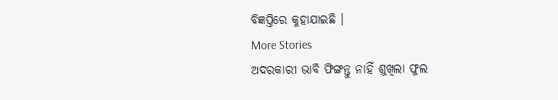ବିଜ୍ଞପ୍ତିରେ କୁହାଯାଇଛି ।
More Stories
ଅଦରକାରୀ ଭାବି ଫିଙ୍ଗନ୍ତୁ ନାହିଁ ଶୁଖିଲା ଫୁଲ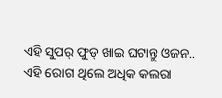ଏହି ସୁପର୍ ଫୁଡ୍ ଖାଇ ଘଟାନ୍ତୁ ଓଜନ..
ଏହି ରୋଗ ଥିଲେ ଅଧିକ କଲରା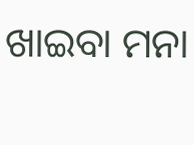ଖାଇବା ମନା